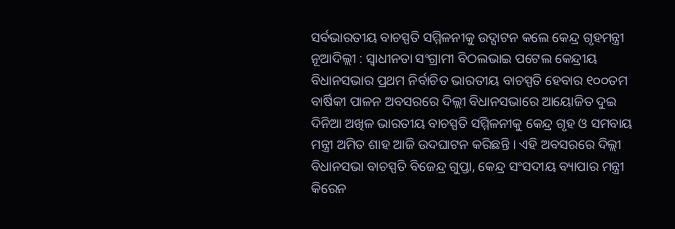ସର୍ବଭାରତୀୟ ବାଚସ୍ପତି ସମ୍ମିଳନୀକୁ ଉଦ୍ଘାଟନ କଲେ କେନ୍ଦ୍ର ଗୃହମନ୍ତ୍ରୀ
ନୂଆଦିଲ୍ଲୀ : ସ୍ୱାଧୀନତା ସଂଗ୍ରାମୀ ବିଠଲଭାଇ ପଟେଲ କେନ୍ଦ୍ରୀୟ ବିଧାନସଭାର ପ୍ରଥମ ନିର୍ବାଚିତ ଭାରତୀୟ ବାଚସ୍ପତି ହେବାର ୧୦୦ତମ ବାର୍ଷିକୀ ପାଳନ ଅବସରରେ ଦିଲ୍ଲୀ ବିଧାନସଭାରେ ଆୟୋଜିତ ଦୁଇ ଦିନିଆ ଅଖିଳ ଭାରତୀୟ ବାଚସ୍ପତି ସମ୍ମିଳନୀକୁ କେନ୍ଦ୍ର ଗୃହ ଓ ସମବାୟ ମନ୍ତ୍ରୀ ଅମିତ ଶାହ ଆଜି ଉଦଘାଟନ କରିଛନ୍ତି । ଏହି ଅବସରରେ ଦିଲ୍ଲୀ ବିଧାନସଭା ବାଚସ୍ପତି ବିଜେନ୍ଦ୍ର ଗୁପ୍ତା, କେନ୍ଦ୍ର ସଂସଦୀୟ ବ୍ୟାପାର ମନ୍ତ୍ରୀ କିରେନ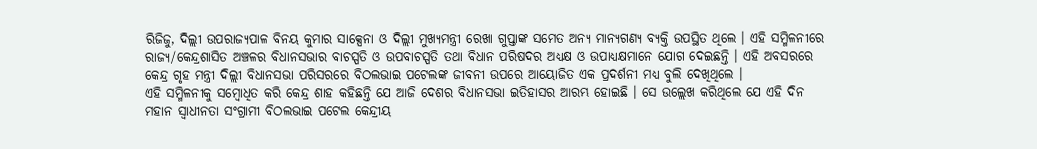ରିଜିଜୁ, ଦିଲ୍ଲୀ ଉପରାଜ୍ୟପାଳ ବିନୟ କୁମାର ସାକ୍ସେନା ଓ ଦିଲ୍ଲୀ ମୁଖ୍ୟମନ୍ତ୍ରୀ ରେଖା ଗୁପ୍ତାଙ୍କ ସମେତ ଅନ୍ୟ ମାନ୍ୟଗଣ୍ୟ ବ୍ୟକ୍ତି ଉପସ୍ଥିତ ଥିଲେ । ଏହି ସମ୍ମିଳନୀରେ ରାଜ୍ୟ/କେନ୍ଦ୍ରଶାସିତ ଅଞ୍ଚଳର ବିଧାନସଭାର ବାଚସ୍ପତି ଓ ଉପବାଚସ୍ପତି ତଥା ବିଧାନ ପରିଷଦର ଅଧ୍ୟକ୍ଷ ଓ ଉପାଧ୍ୟକ୍ଷମାନେ ଯୋଗ ଦେଇଛନ୍ତି । ଏହି ଅବସରରେ କେନ୍ଦ୍ର ଗୃହ ମନ୍ତ୍ରୀ ଦିଲ୍ଲୀ ବିଧାନସଭା ପରିସରରେ ବିଠଲଭାଇ ପଟେଲଙ୍କ ଜୀବନୀ ଉପରେ ଆୟୋଜିତ ଏକ ପ୍ରଦର୍ଶନୀ ମଧ୍ୟ ବୁଲି ଦେଖିଥିଲେ ।
ଏହି ସମ୍ମିଳନୀକୁ ସମ୍ବୋଧିତ କରି କେନ୍ଦ୍ର ଶାହ କହିଛନ୍ତି ଯେ ଆଜି ଦେଶର ବିଧାନସଭା ଇତିହାସର ଆରମ୍ଭ ହୋଇଛି । ସେ ଉଲ୍ଲେଖ କରିଥିଲେ ଯେ ଏହି ଦିନ ମହାନ ସ୍ୱାଧୀନତା ସଂଗ୍ରାମୀ ବିଠଲଭାଇ ପଟେଲ କେନ୍ଦ୍ରୀୟ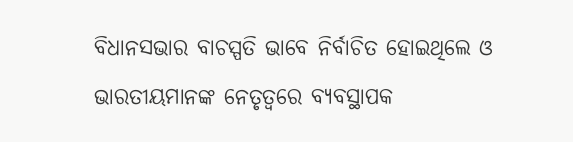ବିଧାନସଭାର ବାଚସ୍ପତି ଭାବେ ନିର୍ବାଚିତ ହୋଇଥିଲେ ଓ ଭାରତୀୟମାନଙ୍କ ନେତୃତ୍ୱରେ ବ୍ୟବସ୍ଥାପକ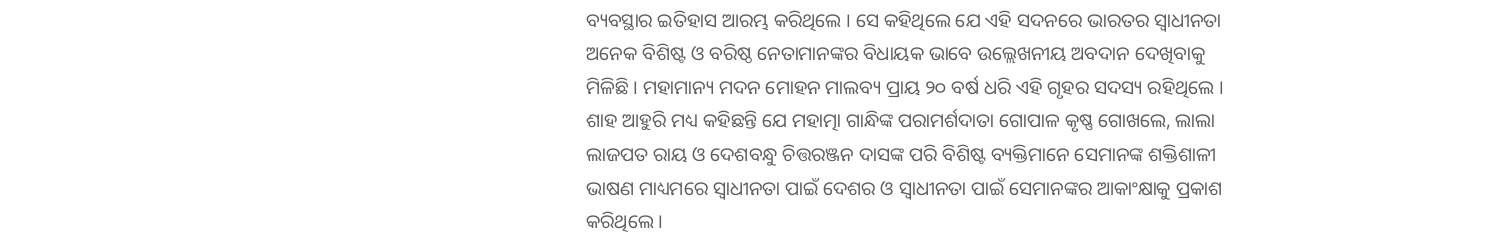ବ୍ୟବସ୍ଥାର ଇତିହାସ ଆରମ୍ଭ କରିଥିଲେ । ସେ କହିଥିଲେ ଯେ ଏହି ସଦନରେ ଭାରତର ସ୍ୱାଧୀନତା ଅନେକ ବିଶିଷ୍ଟ ଓ ବରିଷ୍ଠ ନେତାମାନଙ୍କର ବିଧାୟକ ଭାବେ ଉଲ୍ଲେଖନୀୟ ଅବଦାନ ଦେଖିବାକୁ ମିଳିଛି । ମହାମାନ୍ୟ ମଦନ ମୋହନ ମାଲବ୍ୟ ପ୍ରାୟ ୨୦ ବର୍ଷ ଧରି ଏହି ଗୃହର ସଦସ୍ୟ ରହିଥିଲେ । ଶାହ ଆହୁରି ମଧ୍ୟ କହିଛନ୍ତି ଯେ ମହାତ୍ମା ଗାନ୍ଧିଙ୍କ ପରାମର୍ଶଦାତା ଗୋପାଳ କୃଷ୍ଣ ଗୋଖଲେ, ଲାଲା ଲାଜପତ ରାୟ ଓ ଦେଶବନ୍ଧୁ ଚିତ୍ତରଞ୍ଜନ ଦାସଙ୍କ ପରି ବିଶିଷ୍ଟ ବ୍ୟକ୍ତିମାନେ ସେମାନଙ୍କ ଶକ୍ତିଶାଳୀ ଭାଷଣ ମାଧ୍ୟମରେ ସ୍ୱାଧୀନତା ପାଇଁ ଦେଶର ଓ ସ୍ୱାଧୀନତା ପାଇଁ ସେମାନଙ୍କର ଆକାଂକ୍ଷାକୁ ପ୍ରକାଶ କରିଥିଲେ ।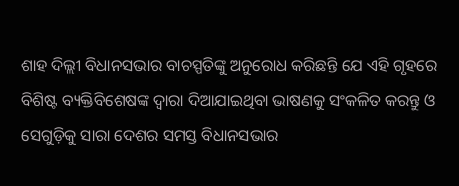ଶାହ ଦିଲ୍ଲୀ ବିଧାନସଭାର ବାଚସ୍ପତିଙ୍କୁ ଅନୁରୋଧ କରିଛନ୍ତି ଯେ ଏହି ଗୃହରେ ବିଶିଷ୍ଟ ବ୍ୟକ୍ତିବିଶେଷଙ୍କ ଦ୍ୱାରା ଦିଆଯାଇଥିବା ଭାଷଣକୁ ସଂକଳିତ କରନ୍ତୁ ଓ ସେଗୁଡ଼ିକୁ ସାରା ଦେଶର ସମସ୍ତ ବିଧାନସଭାର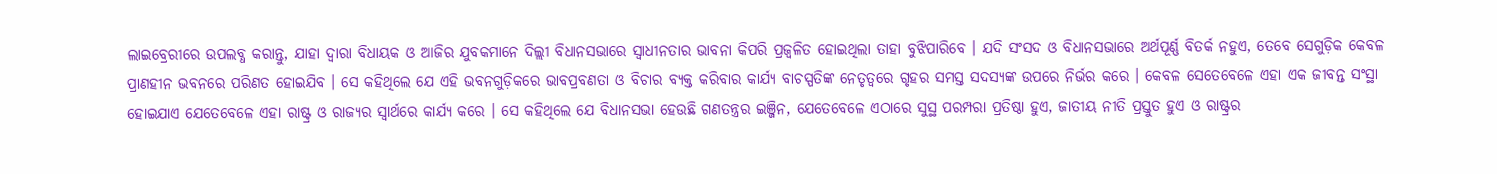ଲାଇବ୍ରେରୀରେ ଉପଲବ୍ଧ କରାନ୍ତୁ, ଯାହା ଦ୍ୱାରା ବିଧାୟକ ଓ ଆଜିର ଯୁବକମାନେ ଦିଲ୍ଲୀ ବିଧାନସଭାରେ ସ୍ୱାଧୀନତାର ଭାବନା କିପରି ପ୍ରଜ୍ୱଳିତ ହୋଇଥିଲା ତାହା ବୁଝିପାରିବେ । ଯଦି ସଂସଦ ଓ ବିଧାନସଭାରେ ଅର୍ଥପୂର୍ଣ୍ଣ ବିତର୍କ ନହୁଏ, ତେବେ ସେଗୁଡ଼ିକ କେବଳ ପ୍ରାଣହୀନ ଭବନରେ ପରିଣତ ହୋଇଯିବ । ସେ କହିଥିଲେ ଯେ ଏହି ଭବନଗୁଡ଼ିକରେ ଭାବପ୍ରବଣତା ଓ ବିଚାର ବ୍ୟକ୍ତ କରିବାର କାର୍ଯ୍ୟ ବାଚସ୍ପତିଙ୍କ ନେତୃତ୍ୱରେ ଗୃହର ସମସ୍ତ ସଦସ୍ୟଙ୍କ ଉପରେ ନିର୍ଭର କରେ । କେବଳ ସେତେବେଳେ ଏହା ଏକ ଜୀବନ୍ତ ସଂସ୍ଥା ହୋଇଯାଏ ଯେତେବେଳେ ଏହା ରାଷ୍ଟ୍ର ଓ ରାଜ୍ୟର ସ୍ୱାର୍ଥରେ କାର୍ଯ୍ୟ କରେ । ସେ କହିଥିଲେ ଯେ ବିଧାନସଭା ହେଉଛି ଗଣତନ୍ତ୍ରର ଇଞ୍ଜିନ, ଯେତେବେଳେ ଏଠାରେ ସୁସ୍ଥ ପରମ୍ପରା ପ୍ରତିଷ୍ଠା ହୁଏ, ଜାତୀୟ ନୀତି ପ୍ରସ୍ତୁତ ହୁଏ ଓ ରାଷ୍ଟ୍ରର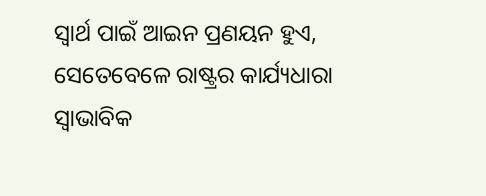ସ୍ୱାର୍ଥ ପାଇଁ ଆଇନ ପ୍ରଣୟନ ହୁଏ, ସେତେବେଳେ ରାଷ୍ଟ୍ରର କାର୍ଯ୍ୟଧାରା ସ୍ୱାଭାବିକ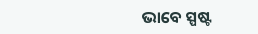ଭାବେ ସ୍ପଷ୍ଟ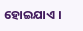ହୋଇଯାଏ ।